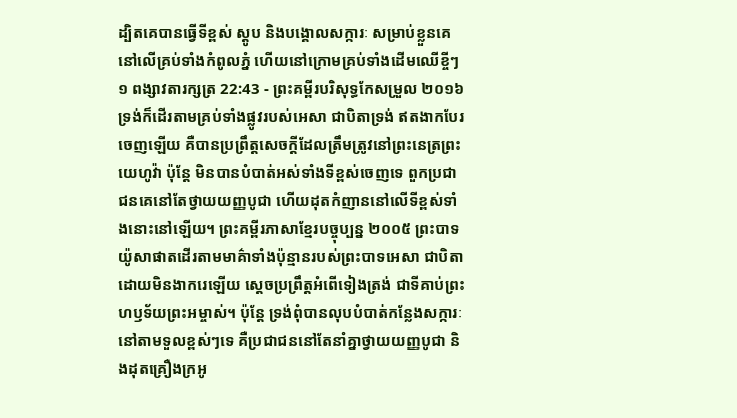ដ្បិតគេបានធ្វើទីខ្ពស់ ស្ដូប និងបង្គោលសក្ការៈ សម្រាប់ខ្លួនគេ នៅលើគ្រប់ទាំងកំពូលភ្នំ ហើយនៅក្រោមគ្រប់ទាំងដើមឈើខ្ចីៗ
១ ពង្សាវតារក្សត្រ 22:43 - ព្រះគម្ពីរបរិសុទ្ធកែសម្រួល ២០១៦ ទ្រង់ក៏ដើរតាមគ្រប់ទាំងផ្លូវរបស់អេសា ជាបិតាទ្រង់ ឥតងាកបែរចេញឡើយ គឺបានប្រព្រឹត្តសេចក្ដីដែលត្រឹមត្រូវនៅព្រះនេត្រព្រះយេហូវ៉ា ប៉ុន្តែ មិនបានបំបាត់អស់ទាំងទីខ្ពស់ចេញទេ ពួកប្រជាជនគេនៅតែថ្វាយយញ្ញបូជា ហើយដុតកំញាននៅលើទីខ្ពស់ទាំងនោះនៅឡើយ។ ព្រះគម្ពីរភាសាខ្មែរបច្ចុប្បន្ន ២០០៥ ព្រះបាទយ៉ូសាផាតដើរតាមមាគ៌ាទាំងប៉ុន្មានរបស់ព្រះបាទអេសា ជាបិតា ដោយមិនងាករេឡើយ ស្ដេចប្រព្រឹត្តអំពើទៀងត្រង់ ជាទីគាប់ព្រះហឫទ័យព្រះអម្ចាស់។ ប៉ុន្តែ ទ្រង់ពុំបានលុបបំបាត់កន្លែងសក្ការៈនៅតាមទួលខ្ពស់ៗទេ គឺប្រជាជននៅតែនាំគ្នាថ្វាយយញ្ញបូជា និងដុតគ្រឿងក្រអូ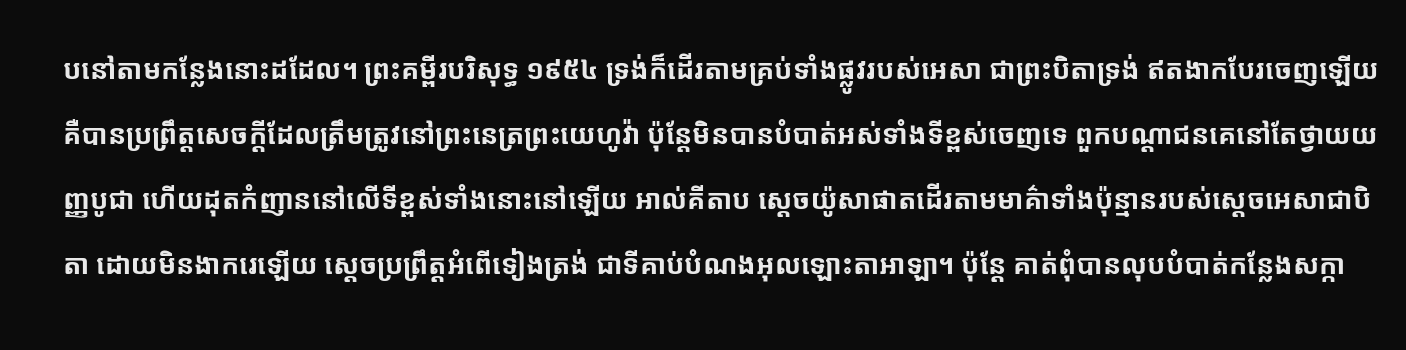បនៅតាមកន្លែងនោះដដែល។ ព្រះគម្ពីរបរិសុទ្ធ ១៩៥៤ ទ្រង់ក៏ដើរតាមគ្រប់ទាំងផ្លូវរបស់អេសា ជាព្រះបិតាទ្រង់ ឥតងាកបែរចេញឡើយ គឺបានប្រព្រឹត្តសេចក្ដីដែលត្រឹមត្រូវនៅព្រះនេត្រព្រះយេហូវ៉ា ប៉ុន្តែមិនបានបំបាត់អស់ទាំងទីខ្ពស់ចេញទេ ពួកបណ្តាជនគេនៅតែថ្វាយយញ្ញបូជា ហើយដុតកំញាននៅលើទីខ្ពស់ទាំងនោះនៅឡើយ អាល់គីតាប ស្តេចយ៉ូសាផាតដើរតាមមាគ៌ាទាំងប៉ុន្មានរបស់ស្តេចអេសាជាបិតា ដោយមិនងាករេឡើយ ស្តេចប្រព្រឹត្តអំពើទៀងត្រង់ ជាទីគាប់បំណងអុលឡោះតាអាឡា។ ប៉ុន្តែ គាត់ពុំបានលុបបំបាត់កន្លែងសក្កា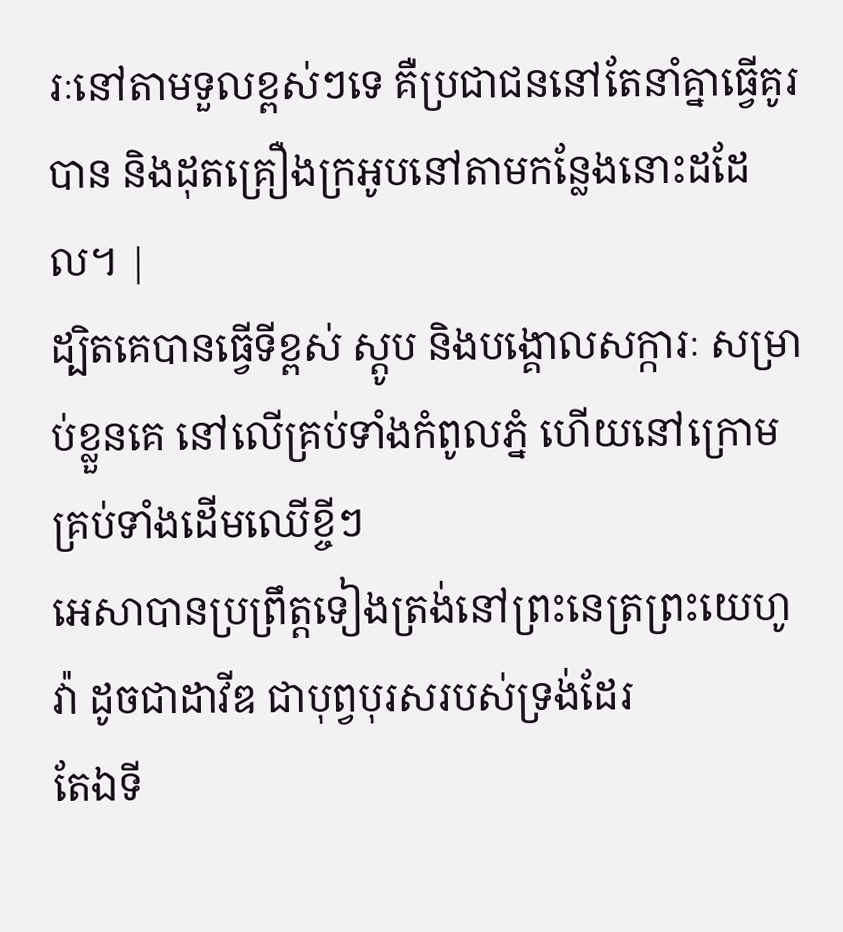រៈនៅតាមទួលខ្ពស់ៗទេ គឺប្រជាជននៅតែនាំគ្នាធ្វើគូរបាន និងដុតគ្រឿងក្រអូបនៅតាមកន្លែងនោះដដែល។ |
ដ្បិតគេបានធ្វើទីខ្ពស់ ស្ដូប និងបង្គោលសក្ការៈ សម្រាប់ខ្លួនគេ នៅលើគ្រប់ទាំងកំពូលភ្នំ ហើយនៅក្រោមគ្រប់ទាំងដើមឈើខ្ចីៗ
អេសាបានប្រព្រឹត្តទៀងត្រង់នៅព្រះនេត្រព្រះយេហូវ៉ា ដូចជាដាវីឌ ជាបុព្វបុរសរបស់ទ្រង់ដែរ
តែឯទី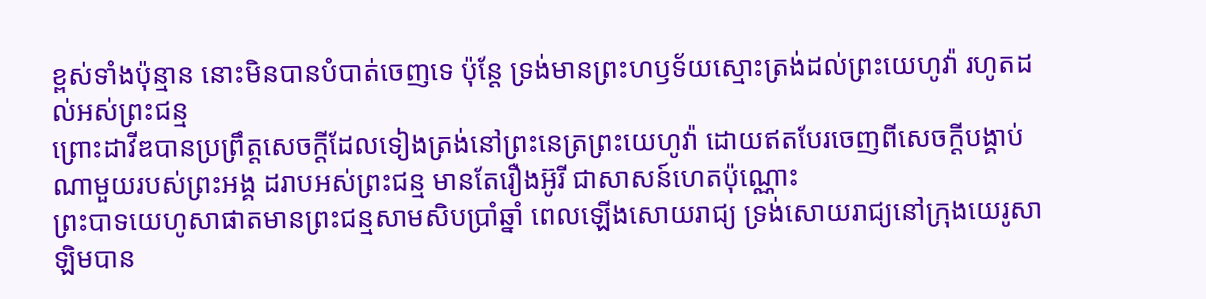ខ្ពស់ទាំងប៉ុន្មាន នោះមិនបានបំបាត់ចេញទេ ប៉ុន្តែ ទ្រង់មានព្រះហឫទ័យស្មោះត្រង់ដល់ព្រះយេហូវ៉ា រហូតដល់អស់ព្រះជន្ម
ព្រោះដាវីឌបានប្រព្រឹត្តសេចក្ដីដែលទៀងត្រង់នៅព្រះនេត្រព្រះយេហូវ៉ា ដោយឥតបែរចេញពីសេចក្ដីបង្គាប់ណាមួយរបស់ព្រះអង្គ ដរាបអស់ព្រះជន្ម មានតែរឿងអ៊ូរី ជាសាសន៍ហេតប៉ុណ្ណោះ
ព្រះបាទយេហូសាផាតមានព្រះជន្មសាមសិបប្រាំឆ្នាំ ពេលឡើងសោយរាជ្យ ទ្រង់សោយរាជ្យនៅក្រុងយេរូសាឡិមបាន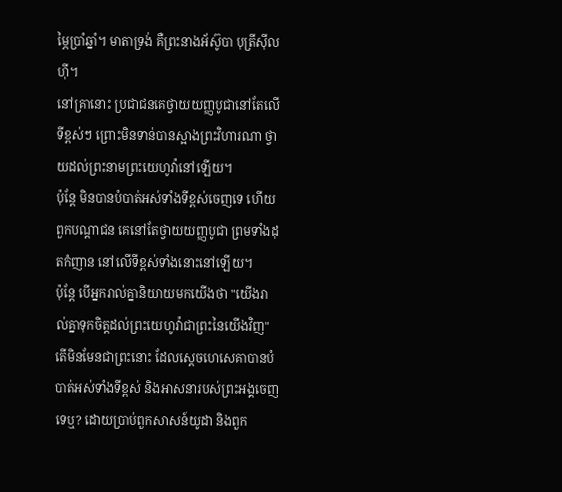ម្ភៃប្រាំឆ្នាំ។ មាតាទ្រង់ គឺព្រះនាងអ័ស៊ូបា បុត្រីស៊ីលហ៊ី។
នៅគ្រានោះ ប្រជាជនគេថ្វាយយញ្ញបូជានៅតែលើទីខ្ពស់ៗ ព្រោះមិនទាន់បានស្អាងព្រះវិហារណា ថ្វាយដល់ព្រះនាមព្រះយេហូវ៉ានៅឡើយ។
ប៉ុន្តែ មិនបានបំបាត់អស់ទាំងទីខ្ពស់ចេញទេ ហើយពួកបណ្ដាជន គេនៅតែថ្វាយយញ្ញបូជា ព្រមទាំងដុតកំញាន នៅលើទីខ្ពស់ទាំងនោះនៅឡើយ។
ប៉ុន្តែ បើអ្នករាល់គ្នានិយាយមកយើងថា "យើងរាល់គ្នាទុកចិត្តដល់ព្រះយេហូវ៉ាជាព្រះនៃយើងវិញ" តើមិនមែនជាព្រះនោះ ដែលស្ដេចហេសេគាបានបំបាត់អស់ទាំងទីខ្ពស់ និងអាសនារបស់ព្រះអង្គចេញទេឬ? ដោយប្រាប់ពួកសាសន៍យូដា និងពួក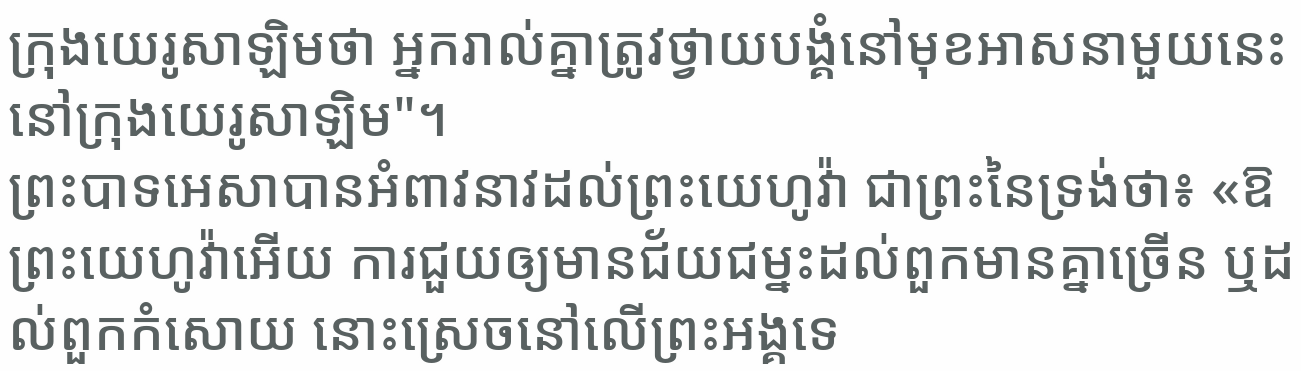ក្រុងយេរូសាឡិមថា អ្នករាល់គ្នាត្រូវថ្វាយបង្គំនៅមុខអាសនាមួយនេះ នៅក្រុងយេរូសាឡិម"។
ព្រះបាទអេសាបានអំពាវនាវដល់ព្រះយេហូវ៉ា ជាព្រះនៃទ្រង់ថា៖ «ឱព្រះយេហូវ៉ាអើយ ការជួយឲ្យមានជ័យជម្នះដល់ពួកមានគ្នាច្រើន ឬដល់ពួកកំសោយ នោះស្រេចនៅលើព្រះអង្គទេ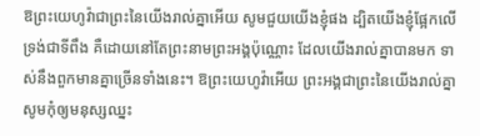ឱព្រះយេហូវ៉ាជាព្រះនៃយើងរាល់គ្នាអើយ សូមជួយយើងខ្ញុំផង ដ្បិតយើងខ្ញុំផ្អែកលើទ្រង់ជាទីពឹង គឺដោយនៅតែព្រះនាមព្រះអង្គប៉ុណ្ណោះ ដែលយើងរាល់គ្នាបានមក ទាស់នឹងពួកមានគ្នាច្រើនទាំងនេះ។ ឱព្រះយេហូវ៉ាអើយ ព្រះអង្គជាព្រះនៃយើងរាល់គ្នា សូមកុំឲ្យមនុស្សឈ្នះ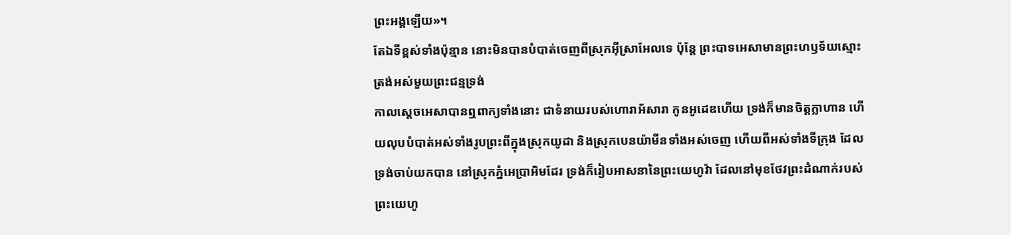ព្រះអង្គឡើយ»។
តែឯទីខ្ពស់ទាំងប៉ុន្មាន នោះមិនបានបំបាត់ចេញពីស្រុកអ៊ីស្រាអែលទេ ប៉ុន្តែ ព្រះបាទអេសាមានព្រះហឫទ័យស្មោះត្រង់អស់មួយព្រះជន្មទ្រង់
កាលស្ដេចអេសាបានឮពាក្យទាំងនោះ ជាទំនាយរបស់ហោរាអ័សារា កូនអូដេឌហើយ ទ្រង់ក៏មានចិត្តក្លាហាន ហើយលុបបំបាត់អស់ទាំងរូបព្រះពីក្នុងស្រុកយូដា និងស្រុកបេនយ៉ាមីនទាំងអស់ចេញ ហើយពីអស់ទាំងទីក្រុង ដែលទ្រង់ចាប់យកបាន នៅស្រុកភ្នំអេប្រាអិមដែរ ទ្រង់ក៏រៀបអាសនានៃព្រះយេហូវ៉ា ដែលនៅមុខថែវព្រះដំណាក់របស់ព្រះយេហូ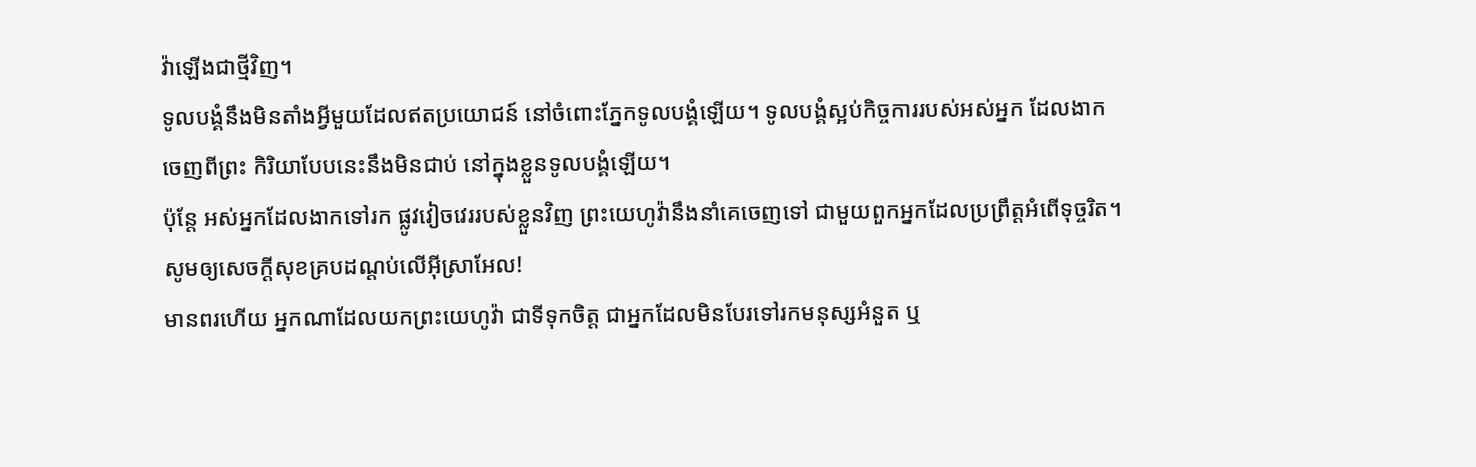វ៉ាឡើងជាថ្មីវិញ។
ទូលបង្គំនឹងមិនតាំងអ្វីមួយដែលឥតប្រយោជន៍ នៅចំពោះភ្នែកទូលបង្គំឡើយ។ ទូលបង្គំស្អប់កិច្ចការរបស់អស់អ្នក ដែលងាកចេញពីព្រះ កិរិយាបែបនេះនឹងមិនជាប់ នៅក្នុងខ្លួនទូលបង្គំឡើយ។
ប៉ុន្ដែ អស់អ្នកដែលងាកទៅរក ផ្លូវវៀចវេររបស់ខ្លួនវិញ ព្រះយេហូវ៉ានឹងនាំគេចេញទៅ ជាមួយពួកអ្នកដែលប្រព្រឹត្តអំពើទុច្ចរិត។ សូមឲ្យសេចក្ដីសុខគ្របដណ្ដប់លើអ៊ីស្រាអែល!
មានពរហើយ អ្នកណាដែលយកព្រះយេហូវ៉ា ជាទីទុកចិត្ត ជាអ្នកដែលមិនបែរទៅរកមនុស្សអំនួត ឬ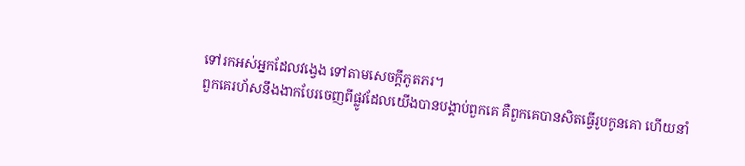ទៅរកអស់អ្នកដែលវង្វេង ទៅតាមសេចក្ដីភូតភរ។
ពួកគេរហ័សនឹងងាកបែរចេញពីផ្លូវដែលយើងបានបង្គាប់ពួកគេ គឺពួកគេបានសិតធ្វើរូបកូនគោ ហើយនាំ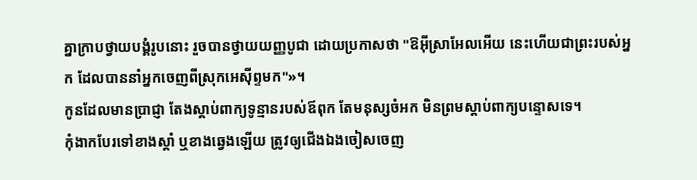គ្នាក្រាបថ្វាយបង្គំរូបនោះ រួចបានថ្វាយយញ្ញបូជា ដោយប្រកាសថា "ឱអ៊ីស្រាអែលអើយ នេះហើយជាព្រះរបស់អ្នក ដែលបាននាំអ្នកចេញពីស្រុកអេស៊ីព្ទមក"»។
កូនដែលមានប្រាជ្ញា តែងស្តាប់ពាក្យទូន្មានរបស់ឪពុក តែមនុស្សចំអក មិនព្រមស្តាប់ពាក្យបន្ទោសទេ។
កុំងាកបែរទៅខាងស្តាំ ឬខាងឆ្វេងឡើយ ត្រូវឲ្យជើងឯងចៀសចេញ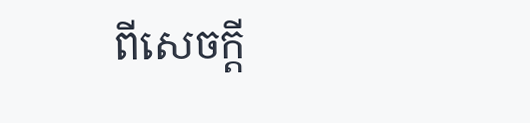ពីសេចក្ដី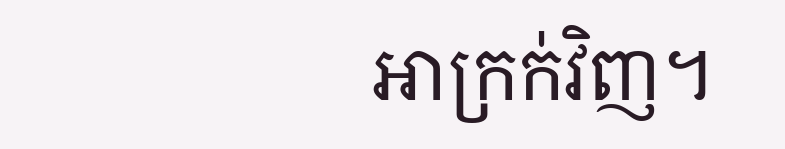អាក្រក់វិញ។